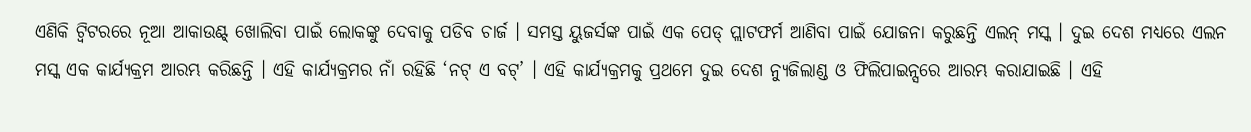ଏଣିକି ଟ୍ୱିଟରରେ ନୂଆ ଆକାଉଣ୍ଟ୍ ଖୋଲିବା ପାଇଁ ଲୋକଙ୍କୁ ଦେବାକୁ ପଡିବ ଚାର୍ଜ । ସମସ୍ତ ୟୁଜର୍ସଙ୍କ ପାଇଁ ଏକ ପେଡ୍ ପ୍ଲାଟଫର୍ମ ଆଣିବା ପାଇଁ ଯୋଜନା କରୁଛନ୍ତି ଏଲନ୍ ମସ୍କ । ଦୁଇ ଦେଶ ମଧ୍ୟରେ ଏଲନ ମସ୍କ ଏକ କାର୍ଯ୍ୟକ୍ରମ ଆରମ୍ଭ କରିଛନ୍ତି । ଏହି କାର୍ଯ୍ୟକ୍ରମର ନାଁ ରହିଛି ‘ନଟ୍ ଏ ବଟ୍’ । ଏହି କାର୍ଯ୍ୟକ୍ରମକୁ ପ୍ରଥମେ ଦୁଇ ଦେଶ ନ୍ୟୁଜିଲାଣ୍ଡ ଓ ଫିଲିପାଇନ୍ସରେ ଆରମ୍ଭ କରାଯାଇଛି । ଏହି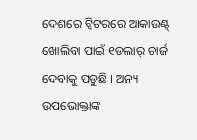ଦେଶରେ ଟ୍ୱିଟରରେ ଆକାଉଣ୍ଟ୍ ଖୋଲିବା ପାଇଁ ୧ଡଲାର୍ ଚାର୍ଜ ଦେବାକୁ ପଡୁଛି । ଅନ୍ୟ ଉପଭୋକ୍ତାଙ୍କ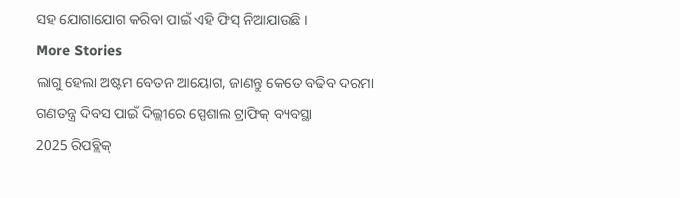ସହ ଯୋଗାଯୋଗ କରିବା ପାଇଁ ଏହି ଫିସ୍ ନିଆଯାଉଛି ।
More Stories
ଲାଗୁ ହେଲା ଅଷ୍ଟମ ବେତନ ଆୟୋଗ, ଜାଣନ୍ତୁ କେତେ ବଢିବ ଦରମା
ଗଣତନ୍ତ୍ର ଦିବସ ପାଇଁ ଦିଲ୍ଲୀରେ ସ୍ପେଶାଲ ଟ୍ରାଫିକ୍ ବ୍ୟବସ୍ଥା
2025 ରିପବ୍ଲିକ୍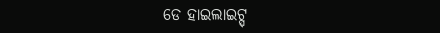ଡେ ହାଇଲାଇଟ୍ସ୍